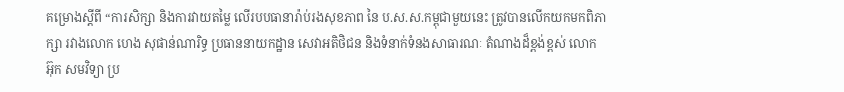គម្រោងស្តីពី “ការសិក្សា និងការវាយតម្លៃ លើរបបធានារ៉ាប់រងសុខភាព នៃ ប.ស.ស.កម្ពុជាមួយនេះ ត្រូវបានលើកយកមកពិភាក្សា រវាងលោក ហេង សុផាន់ណារិទ្ធ ប្រធាននាយកដ្ឋាន សេវាអតិថិជន និងទំនាក់ទំនងសាធារណៈ តំណាងដ៏ខ្ពង់ខ្ពស់ លោក អ៊ុក សមវិទ្យា ប្រ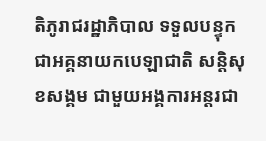តិភូរាជរដ្ឋាភិបាល ទទួលបន្ទុកជាអគ្គនាយកបេឡាជាតិ សន្តិសុខសង្គម ជាមួយអង្គការអន្តរជា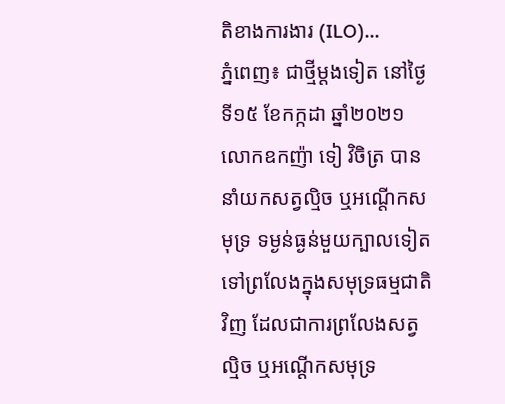តិខាងការងារ (ILO)...
ភ្នំពេញ៖ ជាថ្មីម្តងទៀត នៅថ្ងៃទី១៥ ខែកក្កដា ឆ្នាំ២០២១ លោកឧកញ៉ា ទៀ វិចិត្រ បាននាំយកសត្វល្មិច ឬអណ្តើកសមុទ្រ ទម្ងន់ធ្ងន់មួយក្បាលទៀត ទៅព្រលែងក្នុងសមុទ្រធម្មជាតិវិញ ដែលជាការព្រលែងសត្វល្មិច ឬអណ្តើកសមុទ្រ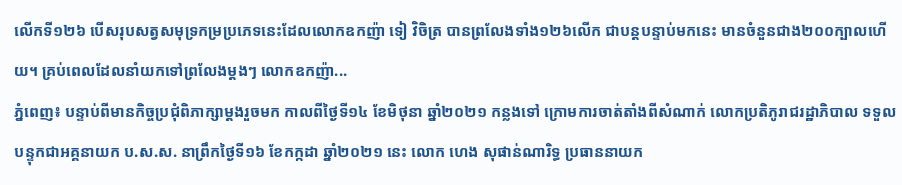លើកទី១២៦ បើសរុបសត្វសមុទ្រកម្រប្រភេទនេះដែលលោកឧកញ៉ា ទៀ វិចិត្រ បានព្រលែងទាំង១២៦លើក ជាបន្តបន្ទាប់មកនេះ មានចំនួនជាង២០០ក្បាលហើយ។ គ្រប់ពេលដែលនាំយកទៅព្រលែងម្តងៗ លោកឧកញ៉ា...
ភ្នំពេញ៖ បន្ទាប់ពីមានកិច្ចប្រជុំពិភាក្សាម្ដងរួចមក កាលពីថ្ងៃទី១៤ ខែមិថុនា ឆ្នាំ២០២១ កន្លងទៅ ក្រោមការចាត់តាំងពីសំណាក់ លោកប្រតិភូរាជរដ្ឋាភិបាល ទទួលបន្ទុកជាអគ្គនាយក ប.ស.ស. នាព្រឹកថ្ងៃទី១៦ ខែកក្កដា ឆ្នាំ២០២១ នេះ លោក ហេង សុផាន់ណារិទ្ធ ប្រធាននាយក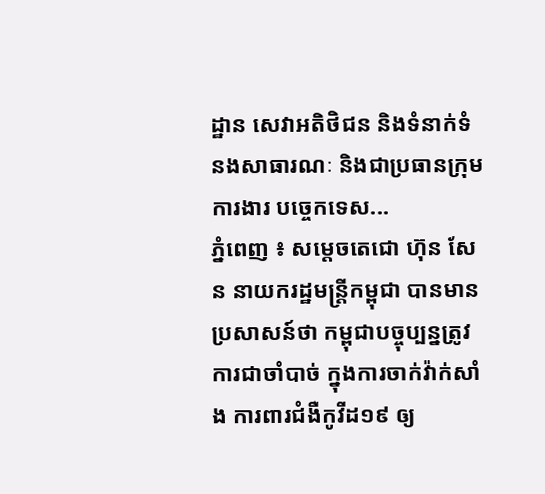ដ្ឋាន សេវាអតិថិជន និងទំនាក់ទំនងសាធារណៈ និងជាប្រធានក្រុមការងារ បច្ចេកទេស...
ភ្នំពេញ ៖ សម្តេចតេជោ ហ៊ុន សែន នាយករដ្ឋមន្រ្តីកម្ពុជា បានមានប្រសាសន៍ថា កម្ពុជាបច្ចុប្បន្នត្រូវការជាចាំបាច់ ក្នុងការចាក់វ៉ាក់សាំង ការពារជំងឺកូវីដ១៩ ឲ្យ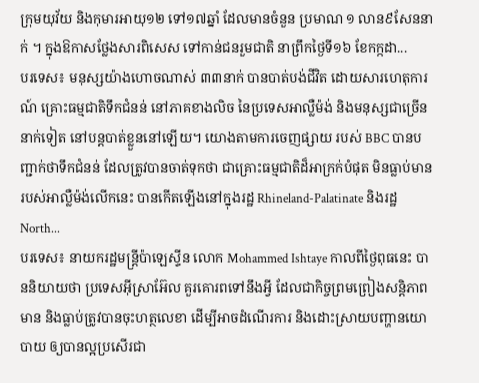ក្រុមយុវ័យ និងកុមារអាយុ១២ ទៅ១៧ឆ្នាំ ដែលមានចំនួន ប្រមាណ ១ លាន៩សែននាក់ ។ ក្នុងឱកាសថ្លែងសារពិសេស ទៅកាន់ជនរួមជាតិ នាព្រឹកថ្ងៃទី១៦ ខែកក្កដា...
បរទេស៖ មនុស្សយ៉ាងហោចណាស់ ៣៣នាក់ បានបាត់បង់ជីវិត ដោយសារហេតុការណ៍ គ្រោះធម្មជាតិទឹកជំនន់ នៅភាគខាងលិច នៃប្រទេសអាល្លឺម៉ង់ និងមនុស្សជាច្រើននាក់ទៀត នៅបន្តបាត់ខ្លួននៅឡើយ។ យោងតាមការចេញផ្សាយ របស់ BBC បានបញ្ជាក់ថាទឹកជំនន់ ដែលត្រូវបានចាត់ទុកថា ជាគ្រោះធម្មជាតិដ៏អាក្រក់បំផុត មិនធ្លាប់មាន របស់អាល្លឺម៉ង់លើកនេះ បានកើតឡើងនៅក្នុងរដ្ឋ Rhineland-Palatinate និងរដ្ឋ North...
បរទេស៖ នាយករដ្ឋមន្ត្រីប៉ាឡេស្ទីន លោក Mohammed Ishtaye កាលពីថ្ងៃពុធនេះ បាននិយាយថា ប្រទេសអ៊ីស្រាអ៊ែល គួរគោរពទៅនឹងអ្វី ដែលជាកិច្ចព្រមព្រៀងសន្តិភាពមាន និងធ្លាប់ត្រូវបានចុះហត្ថលេខា ដើម្បីអាចដំណើរការ និងដោះស្រាយបញ្ហានយោបាយ ឲ្យបានល្អប្រសើរជា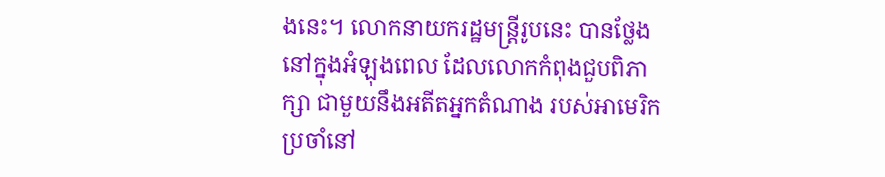ងនេះ។ លោកនាយករដ្ឋមន្ត្រីរូបនេះ បានថ្លែងនៅក្នុងអំឡុងពេល ដែលលោកកំពុងជួបពិភាក្សា ជាមួយនឹងអតីតអ្នកតំណាង របស់អាមេរិក ប្រចាំនៅ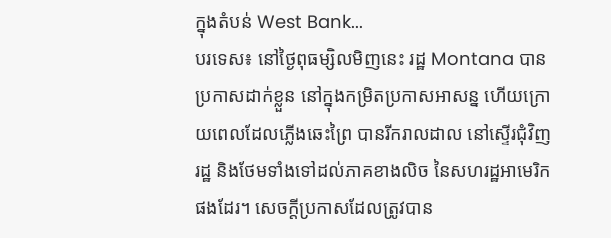ក្នុងតំបន់ West Bank...
បរទេស៖ នៅថ្ងៃពុធម្សិលមិញនេះ រដ្ឋ Montana បានប្រកាសដាក់ខ្លួន នៅក្នុងកម្រិតប្រកាសអាសន្ន ហើយក្រោយពេលដែលភ្លើងឆេះព្រៃ បានរីករាលដាល នៅស្ទើរជុំវិញរដ្ឋ និងថែមទាំងទៅដល់ភាគខាងលិច នៃសហរដ្ឋអាមេរិកផងដែរ។ សេចក្តីប្រកាសដែលត្រូវបាន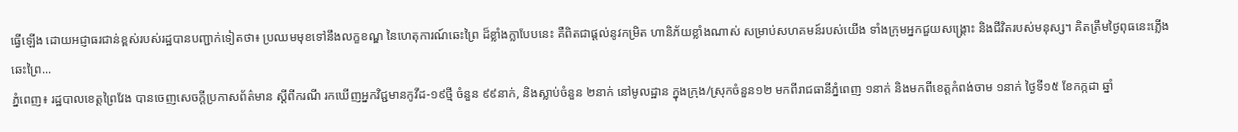ធ្វើឡើង ដោយអជ្ញាធរជាន់ខ្ពស់របស់រដ្ឋបានបញ្ជាក់ទៀតថា៖ ប្រឈមមុខទៅនឹងលក្ខខណ្ឌ នៃហេតុការណ៍ឆេះព្រៃ ដ៏ខ្លាំងក្លាបែបនេះ គឺពិតជាផ្តល់នូវកម្រិត ហានិភ័យខ្លាំងណាស់ សម្រាប់សហគមន៍របស់យើង ទាំងក្រុមអ្នកជួយសង្រ្គោះ និងជីវិតរបស់មនុស្ស។ គិតត្រឹមថ្ងៃពុធនេះភ្លើងឆេះព្រៃ...
ភ្នំពេញ៖ រដ្ឋបាលខេត្តព្រៃវែង បានចេញសេចក្ដីប្រកាសព័ត៌មាន ស្ដីពីករណី រកឃើញអ្នកវិជ្ជមានកូវីដ-១៩ថ្មី ចំនួន ៩៩នាក់, និងស្លាប់ចំនួន ២នាក់ នៅមូលដ្ឋាន ក្នុងក្រុង/ស្រុកចំនួន១២ មកពីរាជធានីភ្នំពេញ ១នាក់ និងមកពីខេត្តកំពង់ចាម ១នាក់ ថ្ងៃទី១៥ ខែកក្កដា ឆ្នាំ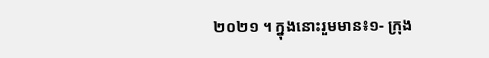២០២១ ។ ក្នុងនោះរួមមាន៖១- ក្រុង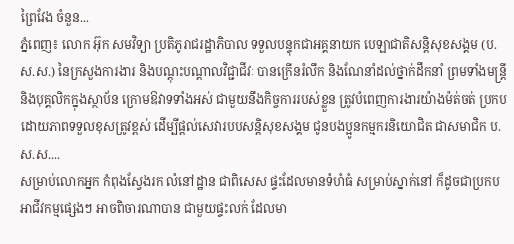ព្រៃវែង ចំនួន...
ភ្នំពេញ៖ លោក អ៊ុក សមវិទ្យា ប្រតិភូរាជរដ្ឋាភិបាល ទទួលបន្ទុកជាអគ្គនាយក បេឡាជាតិសន្តិសុខសង្គម (ប.ស.ស.) នៃក្រសួងការងារ និងបណ្តុះបណ្តាលវិជ្ជាជីវៈ បានក្រើនរំលឹក និងណែនាំដល់ថ្នាក់ដឹកនាំ ព្រមទាំងមន្ត្រី និងបុគ្គលិកក្នុងស្ថាប័ន ក្រោមឱវាទទាំងអស់ ជាមួយនឹងកិច្ចការរបស់ខ្លួន ត្រូវបំពេញការងារយ៉ាងម៉ត់ចត់ ប្រកបដោយភាពទទួលខុសត្រូវខ្ពស់ ដើម្បីផ្តល់សេវារបបសន្តិសុខសង្គម ជូនបងប្អូនកម្មករនិយោជិត ជាសមាជិក ប.ស.ស....
សម្រាប់លោកអ្នក កំពុងស្វែងរក លំនៅដ្ឋាន ជាពិសេស ផ្ទះដែលមានទំហំធំ សម្រាប់ស្នាក់នៅ ក៏ដូចជាប្រកបអាជីវកម្មផ្សេងៗ អាចពិចារណាបាន ជាមួយផ្ទះលក់ ដែលមា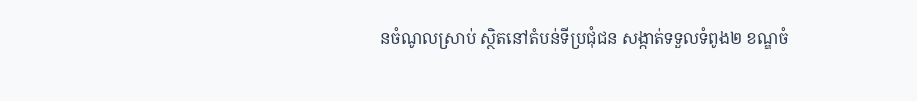នចំណូលស្រាប់ ស្ថិតនៅតំបន់ទីប្រជុំជន សង្កាត់ទទួលទំពូង២ ខណ្ឌចំ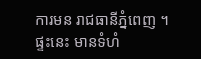ការមន រាជធានីភ្នំពេញ ។ ផ្ទះនេះ មានទំហំ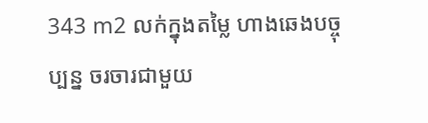343 m2 លក់ក្នុងតម្លៃ ហាងឆេងបច្ចុប្បន្ន ចរចារជាមួយ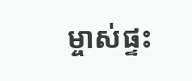ម្ចាស់ផ្ទះ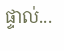ផ្ទាល់...